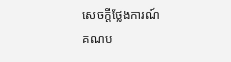សេចក្តីថ្លែងការណ៍
គណប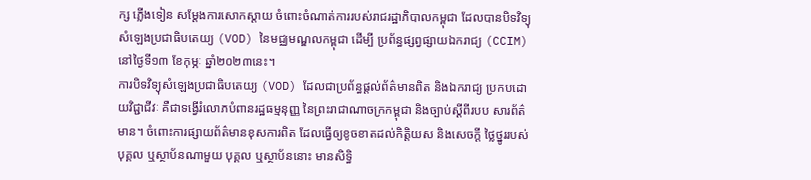ក្ស ភ្លើងទៀន សម្តែងការសោកស្តាយ ចំពោះចំណាត់ការរបស់រាជរដ្ឋាភិបាលកម្ពុជា ដែលបានបិទវិទ្យុសំឡេងប្រជាធិបតេយ្យ (VOD) នៃមជ្ឈមណ្ឌលកម្ពុជា ដើម្បី ប្រព័ន្ធផ្សព្វផ្សាយឯករាជ្យ (CCIM) នៅថ្ងៃទី១៣ ខែកុម្ភៈ ឆ្នាំ២០២៣នេះ។
ការបិទវិទ្យុសំឡេងប្រជាធិបតេយ្យ (VOD) ដែលជាប្រព័ន្ធផ្តល់ព័ត៌មានពិត និងឯករាជ្យ ប្រកបដោយវិជ្ជាជីវៈ គឺជាទង្វើរំលោភបំពានរដ្ឋធម្មនុញ្ញ នៃព្រះរាជាណាចក្រកម្ពុជា និងច្បាប់ស្ដីពីរបប សារព័ត៌មាន។ ចំពោះការផ្សាយព័ត៌មានខុសការពិត ដែលធ្វើឲ្យខូចខាតដល់កិត្តិយស និងសេចក្តី ថ្លៃថ្នូររបស់បុគ្គល ឬស្ថាប័នណាមួយ បុគ្គល ឬស្ថាប័ននោះ មានសិទ្ធិ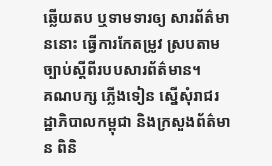ឆ្លើយតប ឬទាមទារឲ្យ សារព័ត៌មាននោះ ធ្វើការកែតម្រូវ ស្របតាមច្បាប់ស្តីពីរបបសារព័ត៌មាន។
គណបក្ស ភ្លើងទៀន ស្នើសុំរាជរដ្ឋាភិបាលកម្ពុជា និងក្រសួងព័ត៌មាន ពិនិ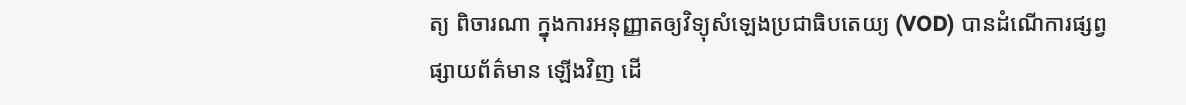ត្យ ពិចារណា ក្នុងការអនុញ្ញាតឲ្យវិទ្យុសំឡេងប្រជាធិបតេយ្យ (VOD) បានដំណើការផ្សព្វផ្សាយព័ត៌មាន ឡើងវិញ ដើ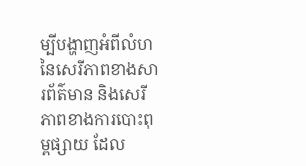ម្បីបង្ហាញអំពីលំហនៃសេរីភាពខាងសារព័ត៌មាន និងសេរីភាពខាងការបោះពុម្ពផ្សាយ ដែល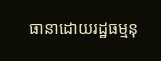ធានាដោយរដ្ឋធម្មនុ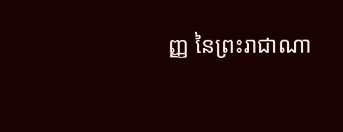ញ្ញ នៃព្រះរាជាណា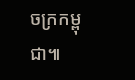ចក្រកម្ពុជា៕